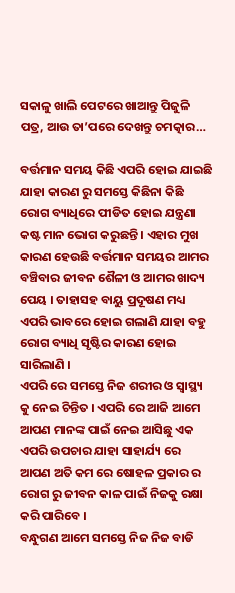ସକାଳୁ ଖାଲି ପେଟରେ ଖାଆନ୍ତୁ ପିଜୁଳି ପତ୍ର, ଆଉ ତା’ପରେ ଦେଖନ୍ତୁ ଚମତ୍କାର…

ବର୍ତ୍ତମାନ ସମୟ କିଛି ଏପରି ହୋଇ ଯାଇଛି ଯାହା କାରଣ ରୁ ସମସ୍ତେ କିଛିନା କିଛି ରୋଗ ବ୍ୟାଧିରେ ପୀଡିତ ହୋଇ ଯନ୍ତ୍ରଣା କଷ୍ଟ ମାନ ଭୋଗ କରୁଛନ୍ତି । ଏହାର ମୁଖ କାରଣ ହେଉଛି ବର୍ତ୍ତମାନ ସମୟର ଆମର ବଞ୍ଚିବାର ଜୀବନ ଶୈଳୀ ଓ ଆମର ଖାଦ୍ୟ ପେୟ । ତାହାସହ ବାୟୁ ପ୍ରଦୂଷଣ ମଧ୍ୟ ଏପରି ଭାବରେ ହୋଇ ଗଲାଣି ଯାହା ବହୁ ରୋଗ ବ୍ୟାଧି ସୃଷ୍ଟିର କାରଣ ହୋଇ ସାରିଲାଣି ।
ଏପରି ରେ ସମସ୍ତେ ନିଜ ଶରୀର ଓ ସ୍ଵାସ୍ଥ୍ୟ କୁ ନେଇ ଚିନ୍ତିତ । ଏପରି ରେ ଆଜି ଆମେ ଆପଣ ମାନଙ୍କ ପାଇଁ ନେଇ ଆସିଛୁ ଏକ ଏପରି ଉପଚାର ଯାହା ସାହାର୍ଯ୍ୟ ରେ ଆପଣ ଅତି କମ ରେ ଷୋହଳ ପ୍ରକାର ର ରୋଗ ରୁ ଜୀବନ କାଳ ପାଇଁ ନିଜକୁ ରକ୍ଷା କରି ପାରିବେ ।
ବନ୍ଧୁଗଣ ଆମେ ସମସ୍ତେ ନିଜ ନିଜ ବାଡି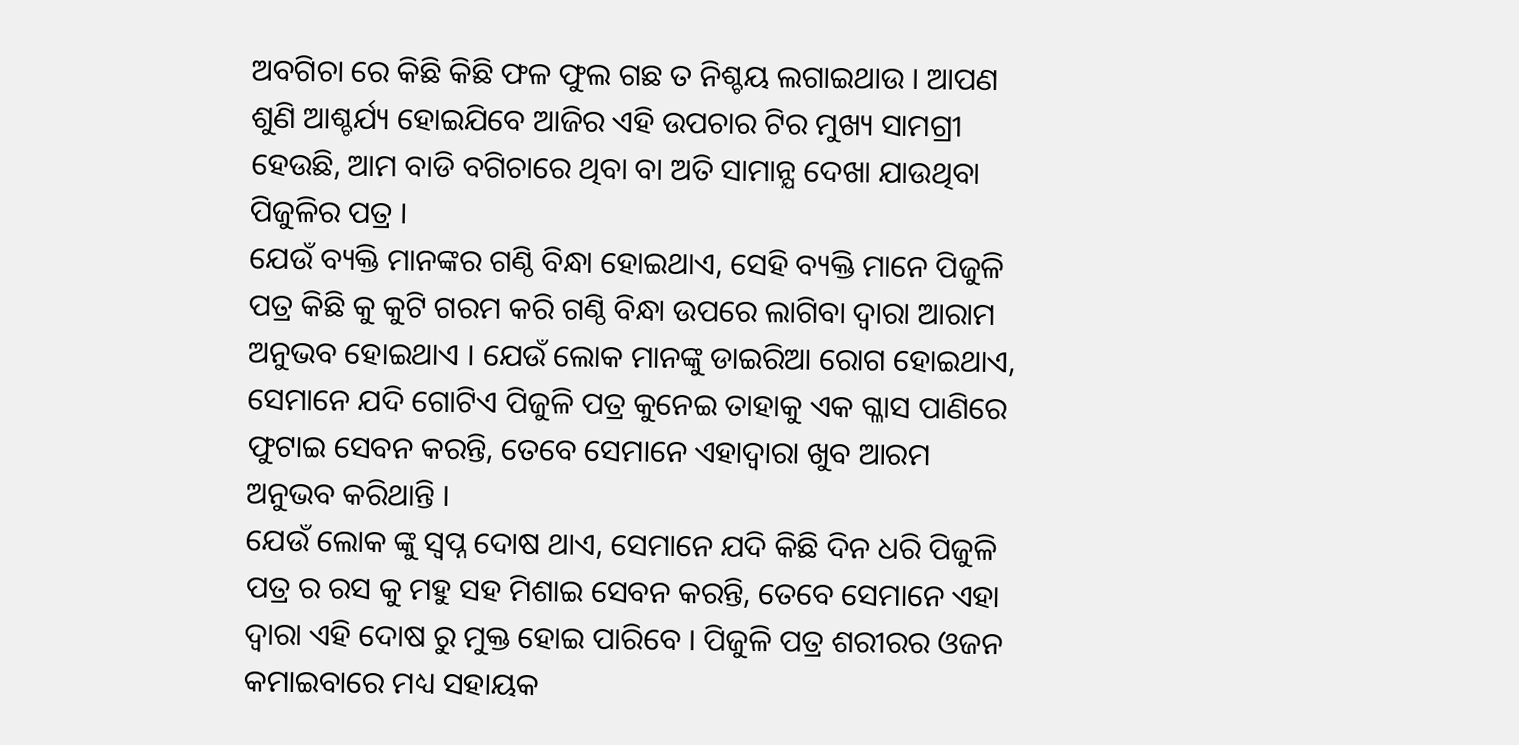ଅବଗିଚା ରେ କିଛି କିଛି ଫଳ ଫୁଲ ଗଛ ତ ନିଶ୍ଚୟ ଲଗାଇଥାଉ । ଆପଣ ଶୁଣି ଆଶ୍ଚର୍ଯ୍ୟ ହୋଇଯିବେ ଆଜିର ଏହି ଉପଚାର ଟିର ମୁଖ୍ୟ ସାମଗ୍ରୀ ହେଉଛି, ଆମ ବାଡି ବଗିଚାରେ ଥିବା ବା ଅତି ସାମାନ୍ଯ ଦେଖା ଯାଉଥିବା ପିଜୁଳିର ପତ୍ର ।
ଯେଉଁ ବ୍ୟକ୍ତି ମାନଙ୍କର ଗଣ୍ଠି ବିନ୍ଧା ହୋଇଥାଏ, ସେହି ବ୍ୟକ୍ତି ମାନେ ପିଜୁଳି ପତ୍ର କିଛି କୁ କୁଟି ଗରମ କରି ଗଣ୍ଠି ବିନ୍ଧା ଉପରେ ଲାଗିବା ଦ୍ଵାରା ଆରାମ ଅନୁଭବ ହୋଇଥାଏ । ଯେଉଁ ଲୋକ ମାନଙ୍କୁ ଡାଇରିଆ ରୋଗ ହୋଇଥାଏ, ସେମାନେ ଯଦି ଗୋଟିଏ ପିଜୁଳି ପତ୍ର କୁନେଇ ତାହାକୁ ଏକ ଗ୍ଳାସ ପାଣିରେ ଫୁଟାଇ ସେବନ କରନ୍ତି, ତେବେ ସେମାନେ ଏହାଦ୍ଵାରା ଖୁବ ଆରମ ଅନୁଭବ କରିଥାନ୍ତି ।
ଯେଉଁ ଲୋକ ଙ୍କୁ ସ୍ଵପ୍ନ ଦୋଷ ଥାଏ, ସେମାନେ ଯଦି କିଛି ଦିନ ଧରି ପିଜୁଳି ପତ୍ର ର ରସ କୁ ମହୁ ସହ ମିଶାଇ ସେବନ କରନ୍ତି, ତେବେ ସେମାନେ ଏହା ଦ୍ଵାରା ଏହି ଦୋଷ ରୁ ମୁକ୍ତ ହୋଇ ପାରିବେ । ପିଜୁଳି ପତ୍ର ଶରୀରର ଓଜନ କମାଇବାରେ ମଧ୍ୟ ସହାୟକ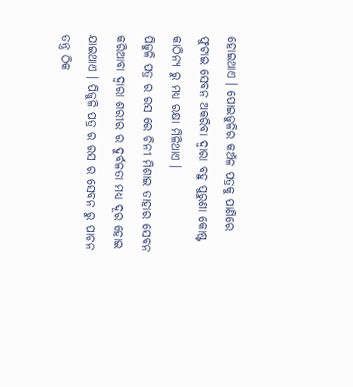ହୋଇଥାଏ । ପୋଇଜୁଳିର କଅଁଳ ପତ୍ରକୁ ପାଣିରେ ଫୁଟାଇ ସେବନ ଅକରିବା ଦ୍ଵାରା ବହୁ ପୁରୁଣା କୋଷ୍ଟ କାଠିନ୍ଯ ରୁ ମଧ୍ୟ ରକ୍ଷା ମିଳିଥାଏ ।
ପିଜୁଳି ପତ୍ର ର ରସ ରେ ଚିନୀ ମିଶାଇ ତାହାର ସେବନ କରିଆବା ଦ୍ଵାରା ଶରୀର ର ଦୁର୍ବଳତା ମଧ୍ୟ ଦୂର ହୋଇ ଯାଇଥାଏ । ପିଜୁଳି ପତ୍ର ର ରସ ର ସେବନ ରୁ ପାଚନ ତନ୍ତ୍ର ଠିକ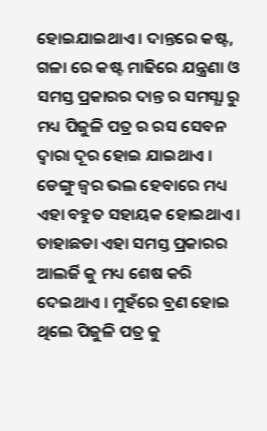ହୋଇଯାଇଥାଏ । ଦାନ୍ତରେ କଷ୍ଟ, ଗଳା ରେ କଷ୍ଟ ମାଢିରେ ଯନ୍ତ୍ରଣା ଓ ସମସ୍ତ ପ୍ରକାରର ଦାନ୍ତ ର ସମସ୍ଯା ରୁ ମଧ୍ୟ ପିଜୁଳି ପତ୍ର ର ରସ ସେବନ ଦ୍ଵାରା ଦୂର ହୋଇ ଯାଇଥାଏ । ଡେଙ୍ଗୁ ଜ୍ଵର ଭଲ ହେବାରେ ମଧ୍ୟ ଏହା ବହୁତ ସହାୟକ ହୋଇଥାଏ ।
ତାହାଛଡା ଏହା ସମସ୍ତ ପ୍ରକାରର ଆଲର୍ଜି କୁ ମଧ୍ୟ ଶେଷ କରି ଦେଇଥାଏ । ମୁହଁରେ ବ୍ରଣ ହୋଇ ଥିଲେ ପିଜୁଳି ପତ୍ର କୁ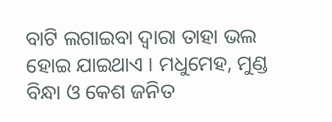ବାଟି ଲଗାଇବା ଦ୍ଵାରା ତାହା ଭଲ ହୋଇ ଯାଇଥାଏ । ମଧୁମେହ, ମୁଣ୍ଡ ବିନ୍ଧା ଓ କେଶ ଜନିତ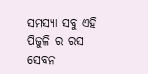ସମସ୍ଯା ସବୁ ଏହି ପିଜୁଳି ର ରସ ସେବନ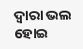ଦ୍ଵାରା ଭଲ ହୋଇ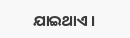ଯାଇଥାଏ ।